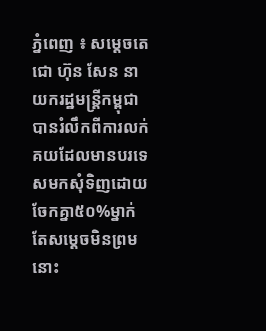ភ្នំពេញ ៖ សម្តេចតេជោ ហ៊ុន សែន នាយករដ្ឋមន្ត្រីកម្ពុជា បានរំលឹកពីការលក់គយដែលមានបរទេសមកសុំទិញដោយចែកគ្នា៥០%ម្នាក់ តែសម្តេចមិនព្រមនោះ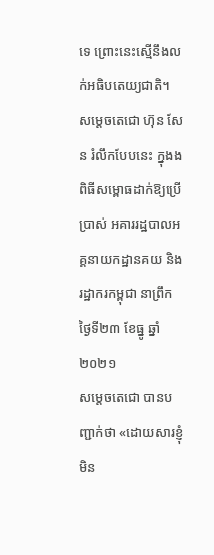ទេ ព្រោះនេះស្មើនឹងលក់អធិបតេយ្យជាតិ។
សម្ដេចតេជោ ហ៊ុន សែន រំលឹកបែបនេះ ក្នុងងពិធីសម្ពោធដាក់ឱ្យប្រើប្រាស់ អគាររដ្ឋបាលអគ្គនាយកដ្ឋានគយ និងរដ្ឋាករកម្ពុជា នាព្រឹកថ្ងៃទី២៣ ខែធ្នូ ឆ្នាំ២០២១
សម្តេចតេជោ បានបញ្ជាក់ថា «ដោយសារខ្ញុំមិន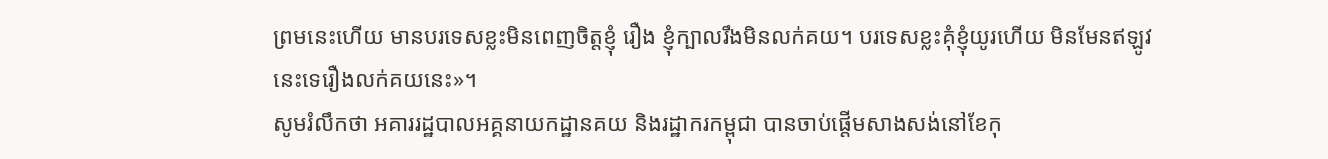ព្រមនេះហើយ មានបរទេសខ្លះមិនពេញចិត្តខ្ញុំ រឿង ខ្ញុំក្បាលរឹងមិនលក់គយ។ បរទេសខ្លះគុំខ្ញុំយូរហើយ មិនមែនឥឡូវនេះទេរឿងលក់គយនេះ»។
សូមរំលឹកថា អគាររដ្ឋបាលអគ្គនាយកដ្ឋានគយ និងរដ្ឋាករកម្ពុជា បានចាប់ផ្តើមសាងសង់នៅខែកុ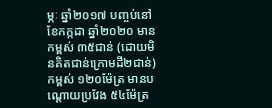ម្ភៈ ឆ្នាំ២០១៧ បញ្ចប់នៅខែកក្កដា ឆ្នាំ២០២០ មានកម្ពស់ ៣៥ជាន់ (ដោយមិនគិតជាន់ក្រោមដី២ជាន់) កម្ពស់ ១២០ម៉ែត្រ មានបណ្តោយប្រវែង ៥៤ម៉ែត្រ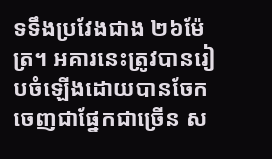ទទឹងប្រវែងជាង ២៦ម៉ែត្រ។ អគារនេះត្រូវបានរៀបចំឡើងដោយបានចែកចេញជាផ្នែកជាច្រើន ស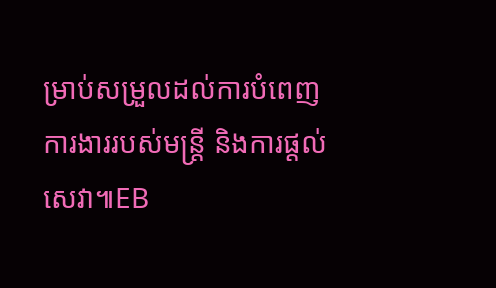ម្រាប់សម្រួលដល់ការបំពេញការងាររបស់មន្ត្រី និងការផ្តល់សេវា៕EB